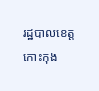រដ្ឋបាលខេត្តកោះកុង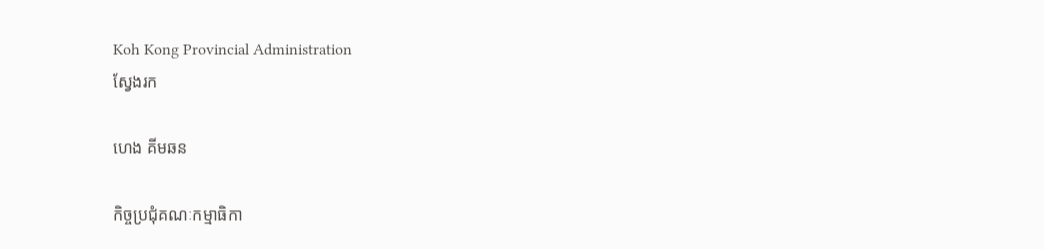Koh Kong Provincial Administration
ស្វែងរក

ហេង គីមឆន

កិច្ចប្រជុំគណៈកម្មាធិកា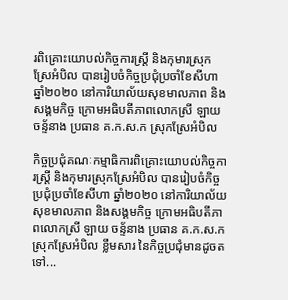រពិគ្រោះយោបល់កិច្ចការស្រ្តី និងកុមារស្រុកស្រែអំបិល បានរៀបចំកិច្ចប្រជុំប្រចាំខែសីហា ឆ្នាំ២០២០ នៅការិយាល័យសុខមាលភាព និងសង្គមកិច្ច ក្រោមអធិបតីភាពលោកស្រី ឡាយ ចន្ទ័នាង ប្រធាន គ.ក.ស.ក ស្រុកស្រែអំបិល

កិច្ចប្រជុំគណៈកម្មាធិការពិគ្រោះយោបល់កិច្ចការស្រ្តី និងកុមារស្រុកស្រែអំបិល បានរៀបចំកិច្ចប្រជុំប្រចាំខែសីហា ឆ្នាំ២០២០ នៅការិយាល័យសុខមាលភាព និងសង្គមកិច្ច ក្រោមអធិបតីភាពលោកស្រី ឡាយ ចន្ទ័នាង ប្រធាន គ.ក.ស.ក ស្រុកស្រែអំបិល ខ្លឹមសារ នៃកិច្ចប្រជុំមានដូចតទៅ...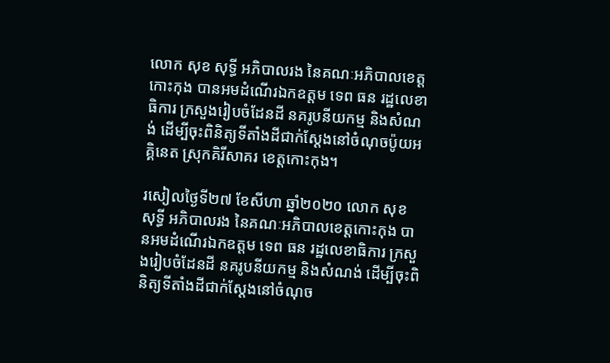លោក សុខ សុទ្ធី អភិបាលរង នៃគណៈអភិបាលខេត្តកោះកុង បានអមដំណើរឯកឧត្តម ទេព ធន រដ្ឋលេខាធិការ ក្រសួងរៀបចំដែនដី នគរូបនីយកម្ម និងសំណង់ ដើម្បីចុះពិនិត្យទីតាំងដីជាក់ស្តែងនៅចំណុចប៉ូយអគ្គិនេត ស្រុកគិរីសាគរ ខេត្តកោះកុង។

រសៀលថ្ងៃទី២៧ ខែសីហា ឆ្នាំ២០២០ លោក សុខ សុទ្ធី អភិបាលរង នៃគណៈអភិបាលខេត្តកោះកុង បានអមដំណើរឯកឧត្តម ទេព ធន រដ្ឋលេខាធិការ ក្រសួងរៀបចំដែនដី នគរូបនីយកម្ម និងសំណង់ ដើម្បីចុះពិនិត្យទីតាំងដីជាក់ស្តែងនៅចំណុច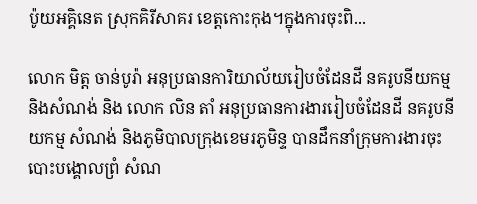ប៉ូយអគ្គិនេត ស្រុកគិរីសាគរ ខេត្តកោះកុង។ក្នុងការចុះពិ...

លោក មិត្ត ចាន់បូរ៉ា អនុប្រធានការិយាល័យរៀបចំដែនដី នគរូបនីយកម្ម និងសំណង់ និង លោក លិន តាំ អនុប្រធានការងាររៀបចំដែនដី នគរូបនីយកម្ម សំណង់ និងភូមិបាលក្រុងខេមរភូមិន្ទ បានដឹកនាំក្រុមការងារចុះបោះបង្គោលព្រំ សំណ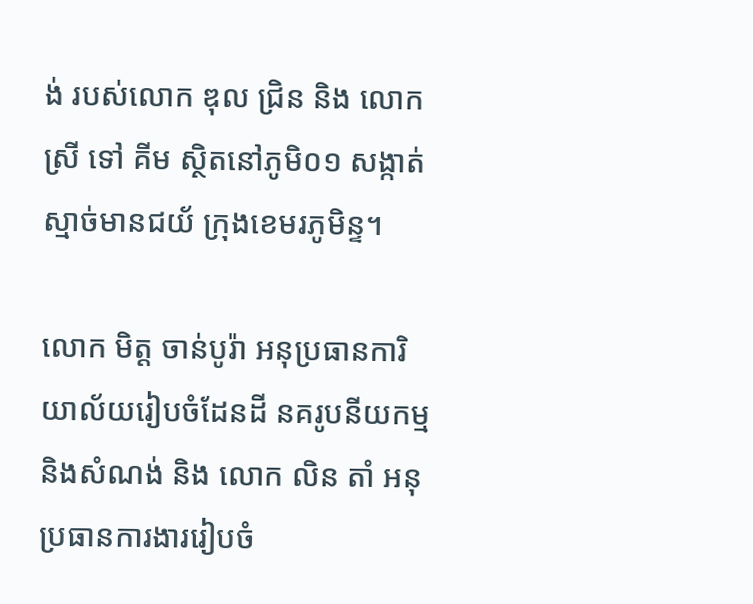ង់ របស់លោក ឌុល ជ្រិន និង លោកស្រី ទៅ គីម ស្ថិតនៅភូមិ០១ សង្កាត់ស្មាច់មានជយ័ ក្រុងខេមរភូមិន្ទ។

លោក មិត្ត ចាន់បូរ៉ា អនុប្រធានការិយាល័យរៀបចំដែនដី នគរូបនីយកម្ម និងសំណង់ និង លោក លិន តាំ អនុប្រធានការងាររៀបចំ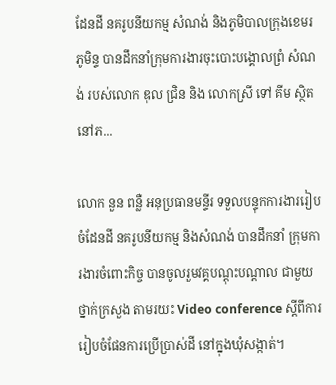ដែនដី នគរូបនីយកម្ម សំណង់ និងភូមិបាលក្រុងខេមរភូមិន្ទ បានដឹកនាំក្រុមការងារចុះបោះបង្គោលព្រំ សំណង់ របស់លោក ឌុល ជ្រិន និង លោកស្រី ទៅ គីម ស្ថិតនៅភ...

លោក នួន ពន្លឺ អនុប្រធានមន្ទីរ ទទួលបន្ទុកការងាររៀបចំដែនដី នគរូបនីយកម្ម និងសំណង់ បានដឹកនាំ ក្រុមការងារចំពោះកិច្ច បានចូលរួមវគ្គបណ្តុះបណ្តាល ជាមួយថ្នាក់ក្រសួង តាមរយះ Video conference ស្តីពីការរៀបចំផែនការប្រើប្រាស់ដី នៅក្នុងឃុំសង្កាត់។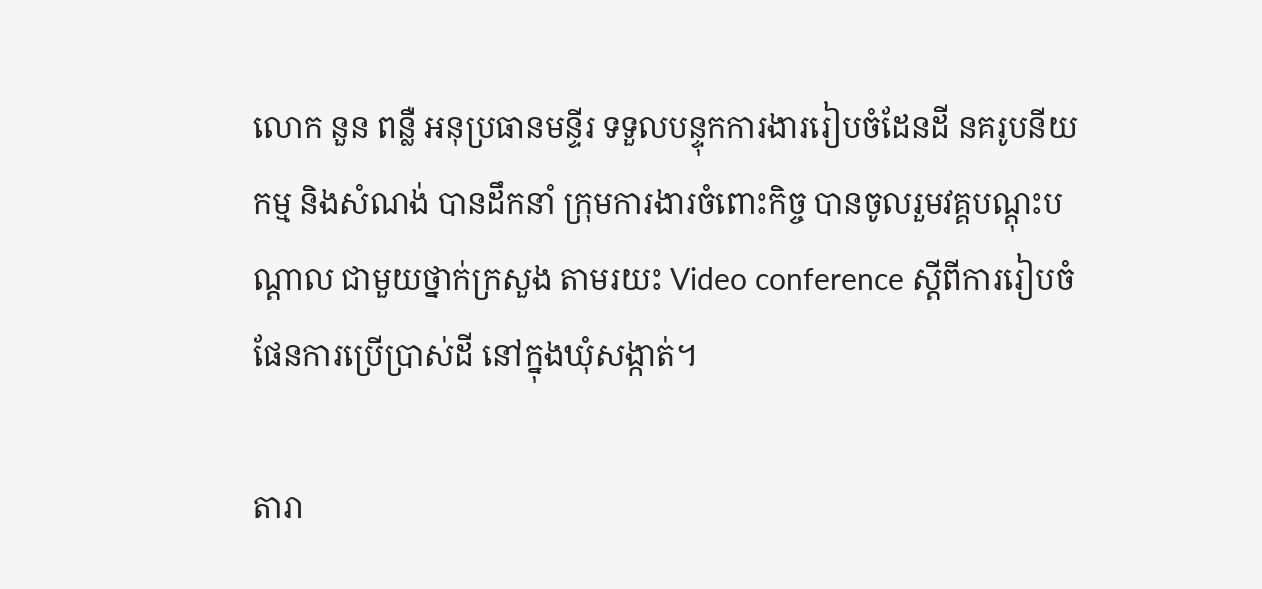លោក នួន ពន្លឺ អនុប្រធានមន្ទីរ ទទួលបន្ទុកការងាររៀបចំដែនដី នគរូបនីយកម្ម និងសំណង់ បានដឹកនាំ ក្រុមការងារចំពោះកិច្ច បានចូលរួមវគ្គបណ្តុះបណ្តាល ជាមួយថ្នាក់ក្រសួង តាមរយះ Video conference ស្តីពីការរៀបចំផែនការប្រើប្រាស់ដី នៅក្នុងឃុំសង្កាត់។

តារា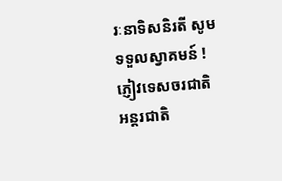រៈនាទិសនិរតី សូមទទួលស្វាគមន៍ ! ភ្ញៀវទេសចរជាតិ អន្តរជាតិ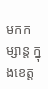មកកម្សាន្ត ក្នុងខេត្ត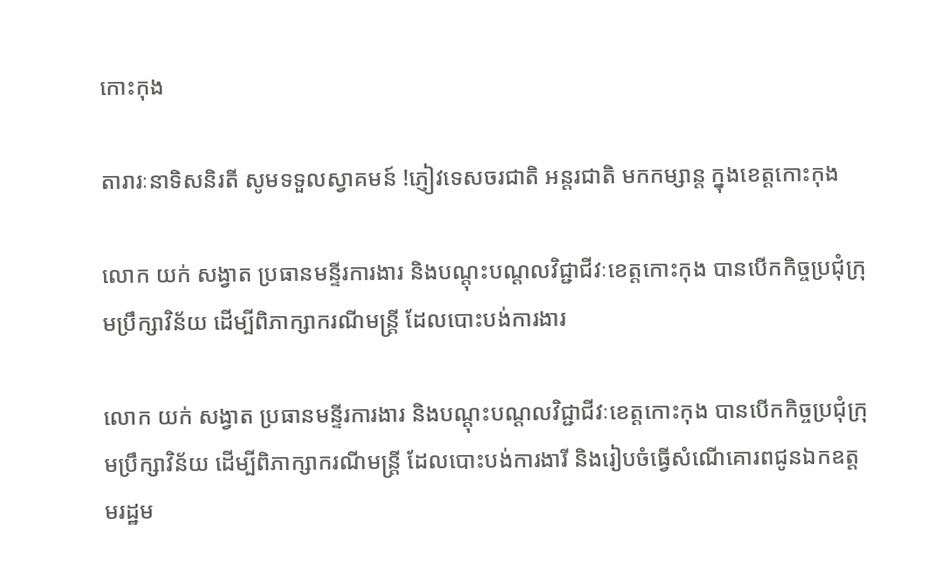កោះកុង

តារារៈនាទិសនិរតី សូមទទួលស្វាគមន៍ !ភ្ញៀវទេសចរជាតិ អន្តរជាតិ មកកម្សាន្ត ក្នុងខេត្តកោះកុង

លោក យក់ សង្វាត ប្រធានមន្ទីរការងារ និងបណ្ដុះបណ្ដលវិជ្ជាជីវៈខេត្តកោះកុង បានបើកកិច្ចប្រជុំក្រុមប្រឹក្សាវិន័យ ដើម្បីពិភាក្សាករណីមន្រ្តី ដែលបោះបង់ការងារ

លោក យក់ សង្វាត ប្រធានមន្ទីរការងារ និងបណ្ដុះបណ្ដលវិជ្ជាជីវៈខេត្តកោះកុង បានបើកកិច្ចប្រជុំក្រុមប្រឹក្សាវិន័យ ដើម្បីពិភាក្សាករណីមន្រ្តី ដែលបោះបង់ការងារី និងរៀបចំធ្វើសំណើគោរពជូនឯកឧត្តមរដ្ឋម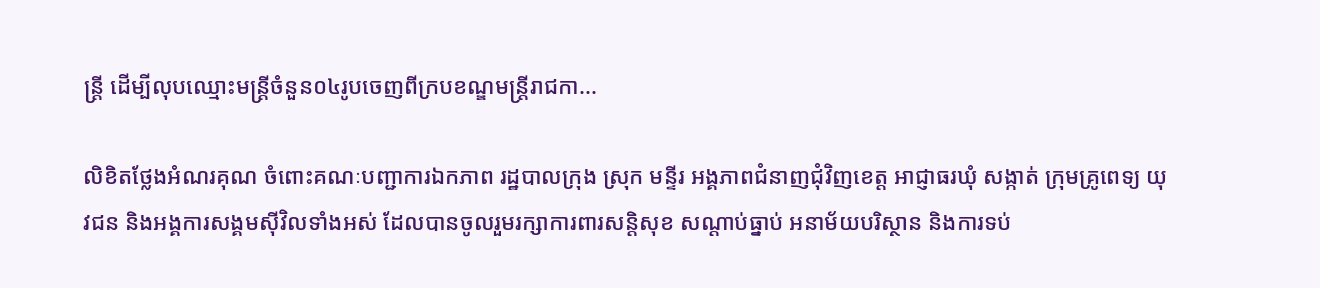ន្រ្តី ដើម្បីលុបឈ្មោះមន្ត្រីចំនួន០៤រូបចេញពីក្របខណ្ឌមន្រ្តីរាជកា...

លិខិតថ្លែងអំណរគុណ ចំពោះគណៈបញ្ជាការឯកភាព រដ្ឋបាលក្រុង ស្រុក មន្ទីរ អង្គភាពជំនាញជុំវិញខេត្ត អាជ្ញាធរឃុំ សង្កាត់ ក្រុមគ្រូពេទ្យ យុវជន និងអង្គការសង្គមស៊ីវិលទាំងអស់ ដែលបានចូលរួមរក្សាការពារសន្តិសុខ សណ្តាប់ធ្នាប់ អនាម័យបរិស្ថាន និងការទប់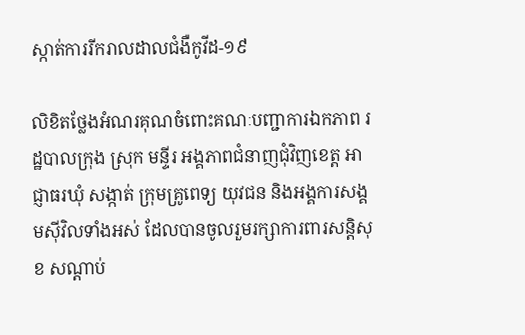ស្កាត់ការរីករាលដាលជំងឺកូវីដ-១៩

លិខិតថ្លែងអំណរគុណចំពោះគណៈបញ្ជាការឯកភាព រដ្ឋបាលក្រុង ស្រុក មន្ទីរ អង្គភាពជំនាញជុំវិញខេត្ត អាជ្ញាធរឃុំ សង្កាត់ ក្រុមគ្រូពេទ្យ យុវជន និងអង្គការសង្គមស៊ីវិលទាំងអស់ ដែលបានចូលរួមរក្សាការពារសន្តិសុខ សណ្តាប់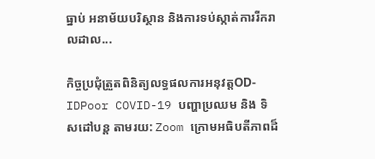ធ្នាប់ អនាម័យបរិស្ថាន និងការទប់ស្កាត់ការរីករាលដាល...

កិច្ចប្រជុំត្រួតពិនិត្យលទ្ធផលការអនុវត្តOD-IDPoor COVID-19 បញ្ហាប្រឈម និង ទិសដៅបន្ត តាមរយ: Zoom ក្រោមអធិបតីភាពដ៏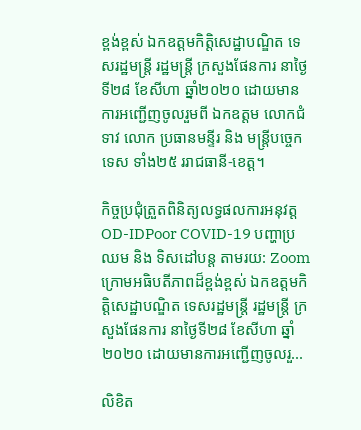ខ្ពង់ខ្ពស់ ឯកឧត្តមកិត្តិសេដ្ឋាបណ្ឌិត ទេសរដ្ឋមន្រ្តី រដ្ឋមន្រ្តី ក្រសួងផែនការ នាថ្ងៃទី២៨ ខែសីហា ឆ្នាំ២០២០ ដោយមានការអញ្ជើញចូលរួមពី ឯកឧត្តម លោកជំទាវ លោក ប្រធានមន្ទីរ និង មន្រ្តីបច្ចេកទេស ទាំង២៥ ររាជធានី-ខេត្ត។

កិច្ចប្រជុំត្រួតពិនិត្យលទ្ធផលការអនុវត្តOD-IDPoor COVID-19 បញ្ហាប្រឈម និង ទិសដៅបន្ត តាមរយ: Zoom ក្រោមអធិបតីភាពដ៏ខ្ពង់ខ្ពស់ ឯកឧត្តមកិត្តិសេដ្ឋាបណ្ឌិត ទេសរដ្ឋមន្រ្តី រដ្ឋមន្រ្តី ក្រសួងផែនការ នាថ្ងៃទី២៨ ខែសីហា ឆ្នាំ២០២០ ដោយមានការអញ្ជើញចូលរួ...

លិខិត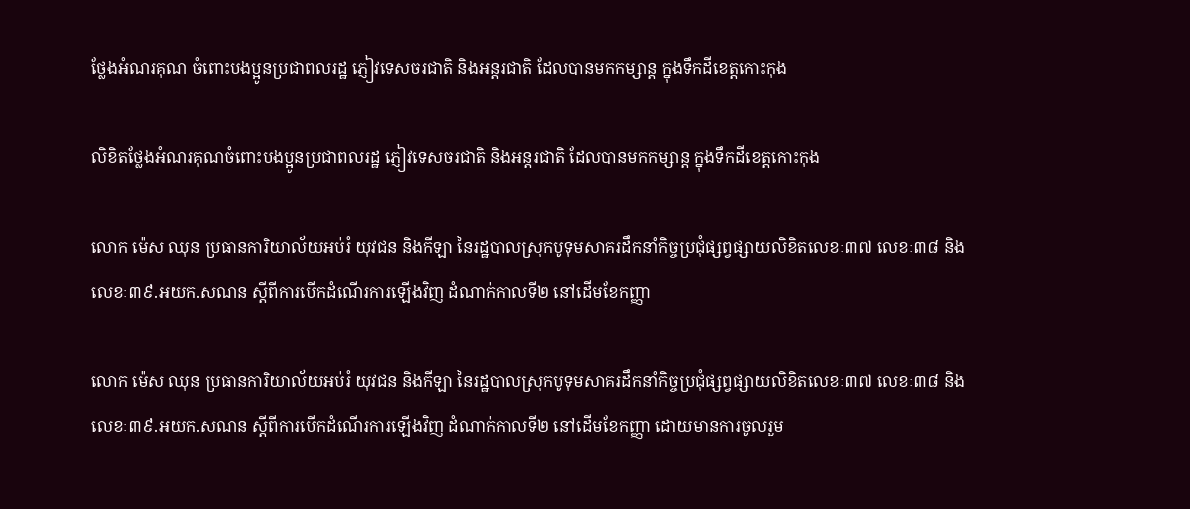ថ្លែងអំណរគុណ ចំពោះបងប្អូនប្រជាពលរដ្ឋ ភ្ញៀវទេសចរជាតិ និងអន្តរជាតិ ដែលបានមកកម្សាន្ត ក្នុងទឹកដីខេត្តកោះកុង

លិខិតថ្លែងអំណរគុណចំពោះបងប្អូនប្រជាពលរដ្ឋ ភ្ញៀវទេសចរជាតិ និងអន្តរជាតិ ដែលបានមកកម្សាន្ត ក្នុងទឹកដីខេត្តកោះកុង

លោក ម៉េស ឈុន ប្រធានការិយាល័យអប់រំ យុវជន និងកីឡា នៃរដ្ឋបាលស្រុកបូទុមសាគរដឹកនាំកិច្ចប្រជុំផ្សព្វផ្សាយលិខិតលេខៈ៣៧ លេខៈ៣៨ និងលេខៈ៣៩.អយក.សណន ស្តីពីការបើកដំណើរការឡើងវិញ ដំណាក់កាលទី២ នៅដើមខែកញ្ញា

លោក ម៉េស ឈុន ប្រធានការិយាល័យអប់រំ យុវជន និងកីឡា នៃរដ្ឋបាលស្រុកបូទុមសាគរដឹកនាំកិច្ចប្រជុំផ្សព្វផ្សាយលិខិតលេខៈ៣៧ លេខៈ៣៨ និងលេខៈ៣៩.អយក.សណន ស្តីពីការបើកដំណើរការឡើងវិញ ដំណាក់កាលទី២ នៅដើមខែកញ្ញា ដោយមានការចូលរួម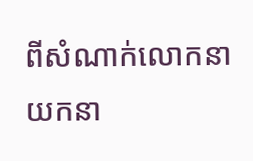ពីសំណាក់លោកនាយកនា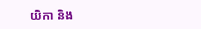យិកា និង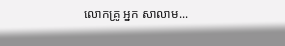លោកគ្រូ អ្នក សាលាម...